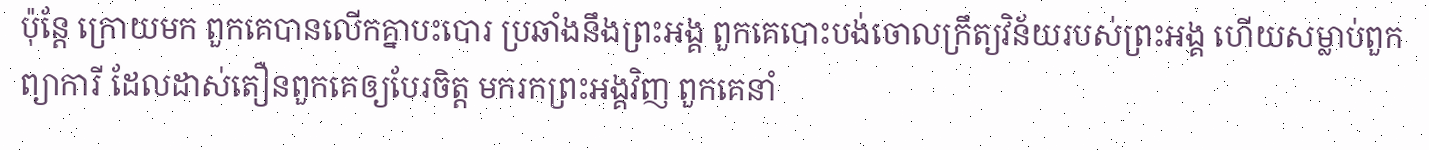ប៉ុន្តែ ក្រោយមក ពួកគេបានលើកគ្នាបះបោរ ប្រឆាំងនឹងព្រះអង្គ ពួកគេបោះបង់ចោលក្រឹត្យវិន័យរបស់ព្រះអង្គ ហើយសម្លាប់ពួកព្យាការី ដែលដាស់តឿនពួកគេឲ្យបែរចិត្ត មករកព្រះអង្គវិញ ពួកគេនាំ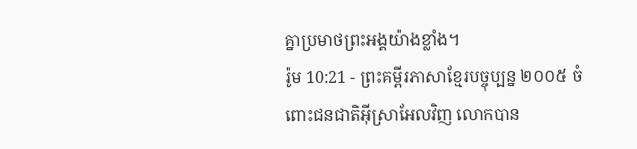គ្នាប្រមាថព្រះអង្គយ៉ាងខ្លាំង។
រ៉ូម 10:21 - ព្រះគម្ពីរភាសាខ្មែរបច្ចុប្បន្ន ២០០៥ ចំពោះជនជាតិអ៊ីស្រាអែលវិញ លោកបាន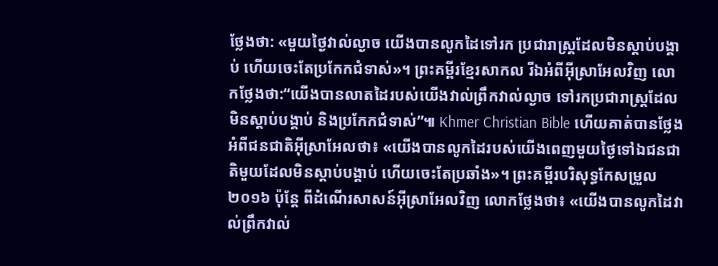ថ្លែងថា: «មួយថ្ងៃវាល់ល្ងាច យើងបានលូកដៃទៅរក ប្រជារាស្ត្រដែលមិនស្ដាប់បង្គាប់ ហើយចេះតែប្រកែកជំទាស់»។ ព្រះគម្ពីរខ្មែរសាកល រីឯអំពីអ៊ីស្រាអែលវិញ លោកថ្លែងថា:“យើងបានលាតដៃរបស់យើងវាល់ព្រឹកវាល់ល្ងាច ទៅរកប្រជារាស្ត្រដែលមិនស្ដាប់បង្គាប់ និងប្រកែកជំទាស់”៕ Khmer Christian Bible ហើយគាត់បានថ្លែងអំពីជនជាតិអ៊ីស្រាអែលថា៖ «យើងបានលូកដៃរបស់យើងពេញមួយថ្ងៃទៅឯជនជាតិមួយដែលមិនស្ដាប់បង្គាប់ ហើយចេះតែប្រឆាំង»។ ព្រះគម្ពីរបរិសុទ្ធកែសម្រួល ២០១៦ ប៉ុន្ដែ ពីដំណើរសាសន៍អ៊ីស្រាអែលវិញ លោកថ្លែងថា៖ «យើងបានលូកដៃវាល់ព្រឹកវាល់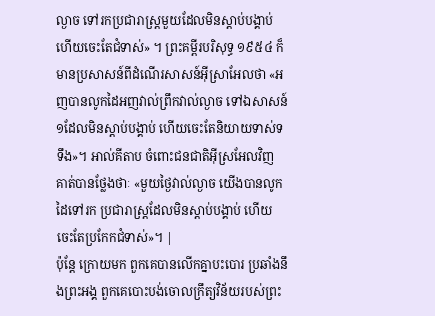ល្ងាច ទៅរកប្រជារាស្ត្រមួយដែលមិនស្តាប់បង្គាប់ ហើយចេះតែជំទាស់» ។ ព្រះគម្ពីរបរិសុទ្ធ ១៩៥៤ ក៏មានប្រសាសន៍ពីដំណើរសាសន៍អ៊ីស្រាអែលថា «អញបានលូកដៃអញវាល់ព្រឹកវាល់ល្ងាច ទៅឯសាសន៍១ដែលមិនស្តាប់បង្គាប់ ហើយចេះតែនិយាយទាស់ទទឹង»។ អាល់គីតាប ចំពោះជនជាតិអ៊ីស្រអែលវិញ គាត់បានថ្លែងថាៈ «មួយថ្ងៃវាល់ល្ងាច យើងបានលូកដៃទៅរក ប្រជារាស្ដ្រដែលមិនស្ដាប់បង្គាប់ ហើយចេះតែប្រកែកជំទាស់»។ |
ប៉ុន្តែ ក្រោយមក ពួកគេបានលើកគ្នាបះបោរ ប្រឆាំងនឹងព្រះអង្គ ពួកគេបោះបង់ចោលក្រឹត្យវិន័យរបស់ព្រះ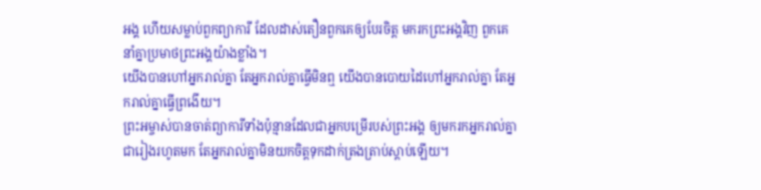អង្គ ហើយសម្លាប់ពួកព្យាការី ដែលដាស់តឿនពួកគេឲ្យបែរចិត្ត មករកព្រះអង្គវិញ ពួកគេនាំគ្នាប្រមាថព្រះអង្គយ៉ាងខ្លាំង។
យើងបានហៅអ្នករាល់គ្នា តែអ្នករាល់គ្នាធ្វើមិនឮ យើងបានបោយដៃហៅអ្នករាល់គ្នា តែអ្នករាល់គ្នាធ្វើព្រងើយ។
ព្រះអម្ចាស់បានចាត់ព្យាការីទាំងប៉ុន្មានដែលជាអ្នកបម្រើរបស់ព្រះអង្គ ឲ្យមករកអ្នករាល់គ្នាជារៀងរហូតមក តែអ្នករាល់គ្នាមិនយកចិត្តទុកដាក់ត្រងត្រាប់ស្ដាប់ឡើយ។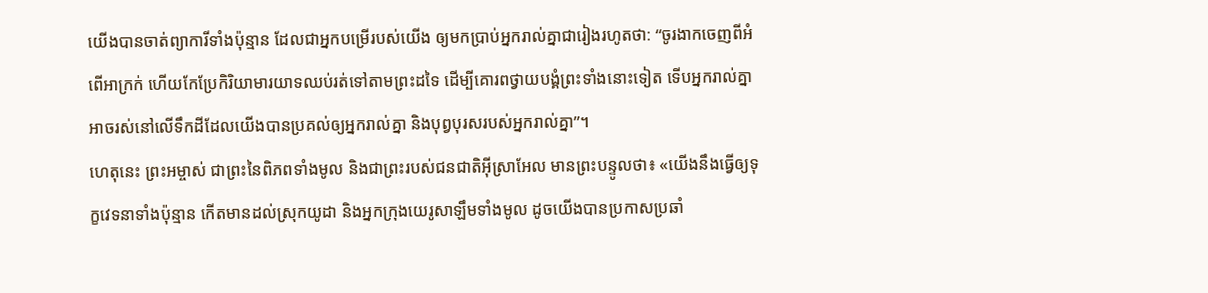យើងបានចាត់ព្យាការីទាំងប៉ុន្មាន ដែលជាអ្នកបម្រើរបស់យើង ឲ្យមកប្រាប់អ្នករាល់គ្នាជារៀងរហូតថា: “ចូរងាកចេញពីអំពើអាក្រក់ ហើយកែប្រែកិរិយាមារយាទឈប់រត់ទៅតាមព្រះដទៃ ដើម្បីគោរពថ្វាយបង្គំព្រះទាំងនោះទៀត ទើបអ្នករាល់គ្នាអាចរស់នៅលើទឹកដីដែលយើងបានប្រគល់ឲ្យអ្នករាល់គ្នា និងបុព្វបុរសរបស់អ្នករាល់គ្នា”។
ហេតុនេះ ព្រះអម្ចាស់ ជាព្រះនៃពិភពទាំងមូល និងជាព្រះរបស់ជនជាតិអ៊ីស្រាអែល មានព្រះបន្ទូលថា៖ «យើងនឹងធ្វើឲ្យទុក្ខវេទនាទាំងប៉ុន្មាន កើតមានដល់ស្រុកយូដា និងអ្នកក្រុងយេរូសាឡឹមទាំងមូល ដូចយើងបានប្រកាសប្រឆាំ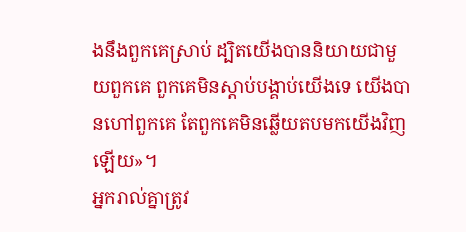ងនឹងពួកគេស្រាប់ ដ្បិតយើងបាននិយាយជាមួយពួកគេ ពួកគេមិនស្ដាប់បង្គាប់យើងទេ យើងបានហៅពួកគេ តែពួកគេមិនឆ្លើយតបមកយើងវិញឡើយ»។
អ្នករាល់គ្នាត្រូវ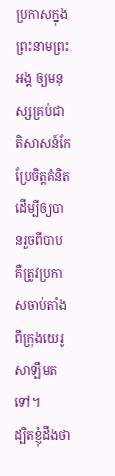ប្រកាសក្នុងព្រះនាមព្រះអង្គ ឲ្យមនុស្សគ្រប់ជាតិសាសន៍កែប្រែចិត្តគំនិត ដើម្បីឲ្យបានរួចពីបាប គឺត្រូវប្រកាសចាប់តាំងពីក្រុងយេរូសាឡឹមតទៅ។
ដ្បិតខ្ញុំដឹងថា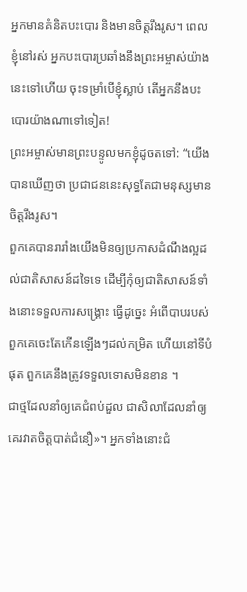អ្នកមានគំនិតបះបោរ និងមានចិត្តរឹងរូស។ ពេលខ្ញុំនៅរស់ អ្នកបះបោរប្រឆាំងនឹងព្រះអម្ចាស់យ៉ាងនេះទៅហើយ ចុះទម្រាំបើខ្ញុំស្លាប់ តើអ្នកនឹងបះបោរយ៉ាងណាទៅទៀត!
ព្រះអម្ចាស់មានព្រះបន្ទូលមកខ្ញុំដូចតទៅ: “យើងបានឃើញថា ប្រជាជននេះសុទ្ធតែជាមនុស្សមានចិត្តរឹងរូស។
ពួកគេបានរារាំងយើងមិនឲ្យប្រកាសដំណឹងល្អដល់ជាតិសាសន៍ដទៃទេ ដើម្បីកុំឲ្យជាតិសាសន៍ទាំងនោះទទួលការសង្គ្រោះ ធ្វើដូច្នេះ អំពើបាបរបស់ពួកគេចេះតែកើនឡើងៗដល់កម្រិត ហើយនៅទីបំផុត ពួកគេនឹងត្រូវទទួលទោសមិនខាន ។
ជាថ្មដែលនាំឲ្យគេជំពប់ដួល ជាសិលាដែលនាំឲ្យគេរវាតចិត្តបាត់ជំនឿ»។ អ្នកទាំងនោះជំ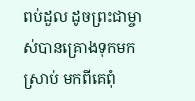ពប់ដួល ដូចព្រះជាម្ចាស់បានគ្រោងទុកមកស្រាប់ មកពីគេពុំ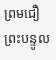ព្រមជឿព្រះបន្ទូល